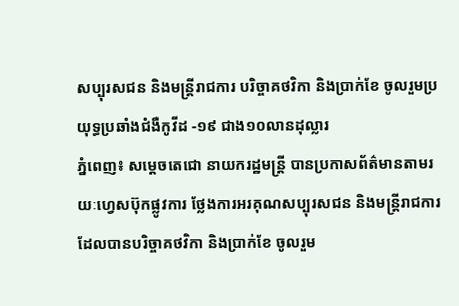សប្បុរសជន និងមន្ត្រីរាជការ បរិច្ចាគថវិកា និងប្រាក់ខែ ចូលរួមប្រយុទ្ធប្រឆាំងជំងឺកូវីដ -១៩ ជាង១០លានដុល្លារ
ភ្នំពេញ៖ សម្តេចតេជោ នាយករដ្ឋមន្ត្រី បានប្រកាសព័ត៌មានតាមរយៈហ្វេសប៊ុកផ្លូវការ ថ្លែងការអរគុណសប្បុរសជន និងមន្ត្រីរាជការ ដែលបានបរិច្ចាគថវិកា និងប្រាក់ខែ ចូលរួម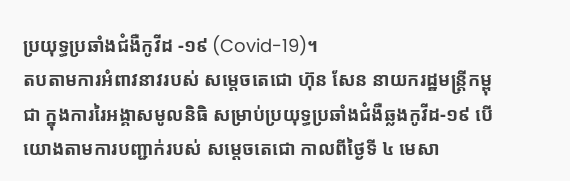ប្រយុទ្ធប្រឆាំងជំងឺកូវីដ -១៩ (Covid-19)។
តបតាមការអំពាវនាវរបស់ សម្តេចតេជោ ហ៊ុន សែន នាយករដ្ឋមន្ត្រីកម្ពុជា ក្នុងការរៃអង្គាសមូលនិធិ សម្រាប់ប្រយុទ្ធប្រឆាំងជំងឺឆ្លងកូវីដ-១៩ បើយោងតាមការបញ្ជាក់របស់ សម្តេចតេជោ កាលពីថ្ងៃទី ៤ មេសា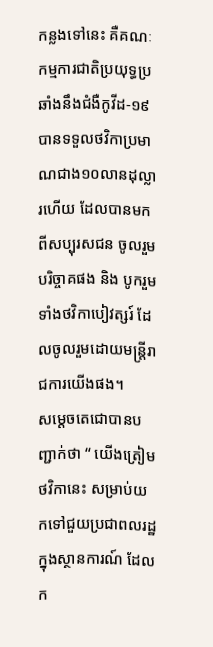កន្លងទៅនេះ គឺគណៈកម្មការជាតិប្រយុទ្ធប្រឆាំងនឹងជំងឺកូវីដ-១៩ បានទទួលថវិកាប្រមាណជាង១០លានដុល្លារហើយ ដែលបានមកពីសប្បុរសជន ចូលរួមបរិច្ចាគផង និង បូករួមទាំងថវិកាបៀវត្សរ៍ ដែលចូលរួមដោយមន្ត្រីរាជការយើងផង។
សម្តេចតេជោបានបញ្ជាក់ថា “ យើងត្រៀមថវិកានេះ សម្រាប់យកទៅជួយប្រជាពលរដ្ឋ ក្នុងស្ថានការណ៍ ដែលក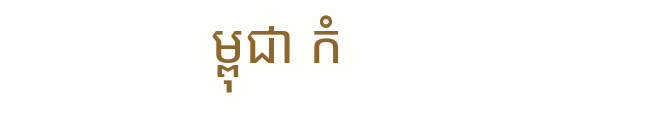ម្ពុជា កំ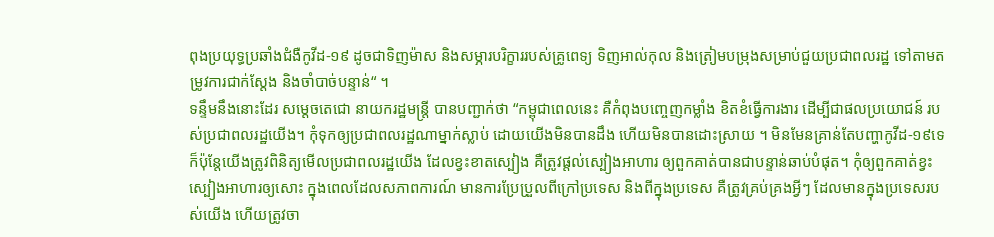ពុងប្រយុទ្ធប្រឆាំងជំងឺកូវីដ-១៩ ដូចជាទិញម៉ាស និងសម្ភារបរិក្ខាររបស់គ្រូពេទ្យ ទិញអាល់កុល និងត្រៀមបម្រុងសម្រាប់ជួយប្រជាពលរដ្ឋ ទៅតាមតម្រូវការជាក់ស្តែង និងចាំបាច់បន្ទាន់“ ។
ទន្ទឹមនឹងនោះដែរ សម្តេចតេជោ នាយករដ្ឋមន្ត្រី បានបញ្ជាក់ថា “កម្ពុជាពេលនេះ គឺកំពុងបញ្ចេញកម្លាំង ខិតខំធ្វើការងារ ដើម្បីជាផលប្រយោជន៍ របស់ប្រជាពលរដ្ឋយើង។ កុំទុកឲ្យប្រជាពលរដ្ឋណាម្នាក់ស្លាប់ ដោយយើងមិនបានដឹង ហើយមិនបានដោះស្រាយ ។ មិនមែនគ្រាន់តែបញ្ហាកូវីដ-១៩ទេ ក៏ប៉ុន្តែយើងត្រូវពិនិត្យមើលប្រជាពលរដ្ឋយើង ដែលខ្វះខាតស្បៀង គឺត្រូវផ្តល់ស្បៀងអាហារ ឲ្យពួកគាត់បានជាបន្ទាន់ឆាប់បំផុត។ កុំឲ្យពួកគាត់ខ្វះស្បៀងអាហារឲ្យសោះ ក្នុងពេលដែលសភាពការណ៍ មានការប្រែប្រួលពីក្រៅប្រទេស និងពីក្នុងប្រទេស គឺត្រូវគ្រប់គ្រងអ្វីៗ ដែលមានក្នុងប្រទេសរបស់យើង ហើយត្រូវចា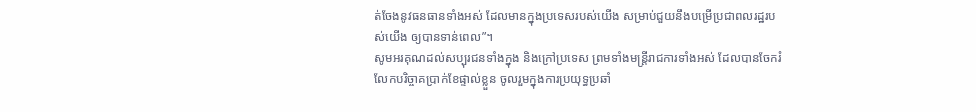ត់ចែងនូវធនធានទាំងអស់ ដែលមានក្នុងប្រទេសរបស់យើង សម្រាប់ជួយនឹងបម្រើប្រជាពលរដ្ឋរបស់យើង ឲ្យបានទាន់ពេល”។
សូមអរគុណដល់សប្បុរជនទាំងក្នុង និងក្រៅប្រទេស ព្រមទាំងមន្ត្រីរាជការទាំងអស់ ដែលបានចែករំលែកបរិច្ចាគប្រាក់ខែផ្ទាល់ខ្លួន ចូលរួមក្នុងការប្រយុទ្ធប្រឆាំ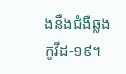ងនឹងជំងឺឆ្លងកូវីដ-១៩។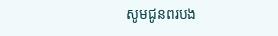សូមជូនពរបង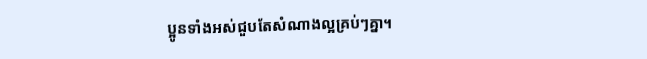ប្អូនទាំងអស់ជួបតែសំណាងល្អគ្រប់ៗគ្នា។